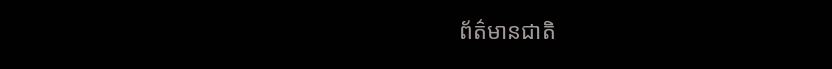ព័ត៌មានជាតិ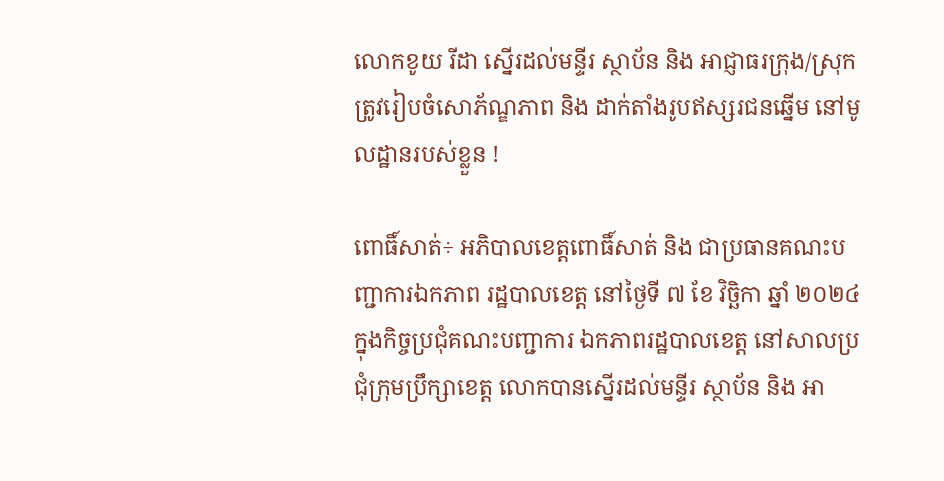លោកខូយ រីដា ស្នើរដល់មន្ទីរ ស្ថាប័ន និង អាជ្ញាធរក្រុង/ស្រុក ត្រូវរៀបចំសោភ័ណ្ឌភាព និង ដាក់តាំងរូបឥស្សរជនឆ្នើម នៅមូលដ្ឋានរបស់ខ្លួន !

ពោធិ៍សាត់÷ អភិបាលខេត្តពោធិ៍សាត់ និង ជាប្រធានគណះបញ្ជាការឯកភាព រដ្ឋបាលខេត្ត នៅថ្ងៃទី ៧ ខែ វិច្ឆិកា ឆ្នាំ ២០២៤ ក្នុងកិច្ចប្រជុំគណះបញ្ជាការ ឯកភាពរដ្ឋបាលខេត្ត នៅសាលប្រជុំក្រុមប្រឹក្សាខេត្ត លោកបានស្នើរដល់មន្ទីរ ស្ថាប័ន និង អា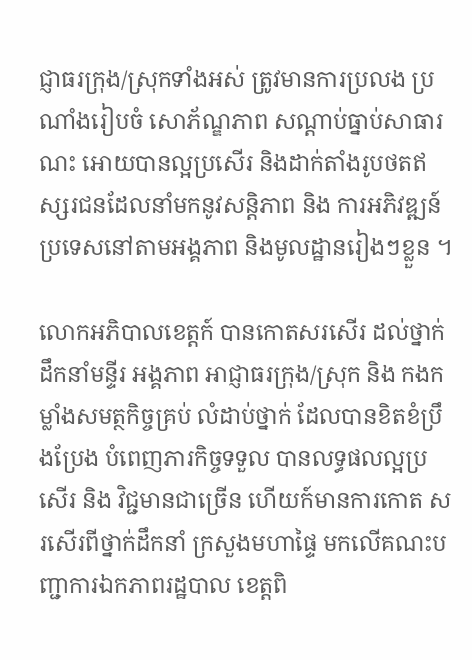ជ្ញាធរក្រុង/ស្រុកទាំងអស់ ត្រូវមានការប្រលង ប្រណាំងរៀបចំ សោភ័ណ្ឌភាព សណ្តាប់ធ្នាប់សាធារណះ អោយបានល្អប្រសើរ និងដាក់តាំងរូបថតឥស្សរជនដែលនាំមកនូវសន្តិភាព និង ការអភិវឌ្ឍន៍ប្រទេសនៅតាមអង្គភាព និងមូលដ្ឋានរៀងៗខ្លួន ។

លោកអភិបាលខេត្តក៍ បានកោតសរសើរ ដល់ថ្នាក់ដឹកនាំមន្ទីរ អង្គភាព អាជ្ញាធរក្រុង/ស្រុក និង កងកម្លាំងសមត្ថកិច្ចគ្រប់ លំដាប់ថ្នាក់ ដែលបានខិតខំប្រឹងប្រែង បំពេញភារកិច្ចទទួល បានលទ្ធផលល្អប្រសើរ និង វិជ្ជមានជាច្រើន ហើយក៍មានការកោត សរសើរពីថ្នាក់ដឹកនាំ ក្រសួងមហាផ្ទៃ មកលើគណះបញ្ជាការឯកភាពរដ្ឋបាល ខេត្តពិ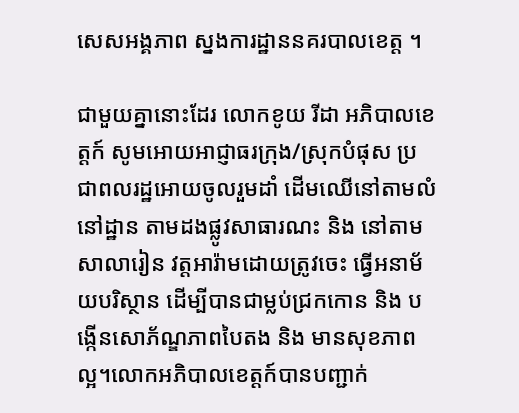សេសអង្គភាព ស្នងការដ្ឋាននគរបាលខេត្ត ។

ជាមួយគ្នានោះដែរ លោកខូយ រីដា អភិបាលខេត្តក៍ សូមអោយអាជ្ញាធរក្រុង/ស្រុកបំផុស ប្រជាពលរដ្ឋអោយចូលរួមដាំ ដើមឈើនៅតាមលំនៅដ្ឋាន តាមដងផ្លូវសាធារណះ និង នៅតាមសាលារៀន វត្តអារ៉ាមដោយត្រូវចេះ ធ្វើអនាម័យបរិស្ថាន ដើម្បីបានជាម្លប់ជ្រកកោន និង បង្កើនសោភ័ណ្ឌភាពបៃតង និង មានសុខភាពល្អ។លោកអភិបាលខេត្តក៍បានបញ្ជាក់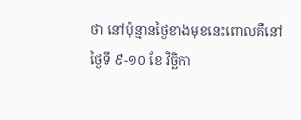ថា នៅប៉ុន្មានថ្ងៃខាងមុខនេះពោលគឺនៅថ្ងៃទី ៩-១០ ខែ វិច្ឆិកា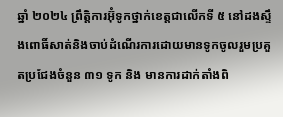ឆ្នាំ ២០២៤ ព្រឹតិ្តការអ៊ុំទូកថ្នាក់ខេត្តជាលើកទី ៥ នៅដងស្ទឹងពោធិ៍សាត់និងចាប់ដំណើរការដោយមានទូកចូលរួមប្រគួតប្រជែងចំនួន ៣១ ទូក និង មានការដាក់តាំងពិ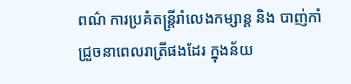ពណ៌ ការប្រគំតន្ត្រីរាំលេងកម្សាន្ត និង បាញ់កាំជ្រួចនាពេលរាត្រីផងដែរ ក្នុងន័យ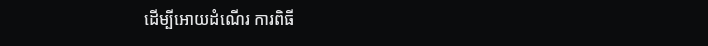ដើម្បីអោយដំណើរ ការពិធី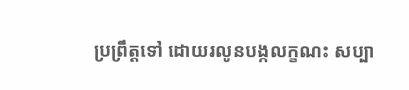ប្រព្រឹត្តទៅ ដោយរលូនបង្កលក្ខណះ សប្បា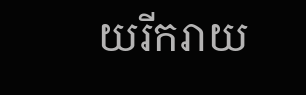យរីករាយ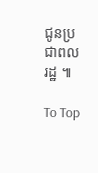ជូនប្រជាពលរដ្ឋ ៕

To Top